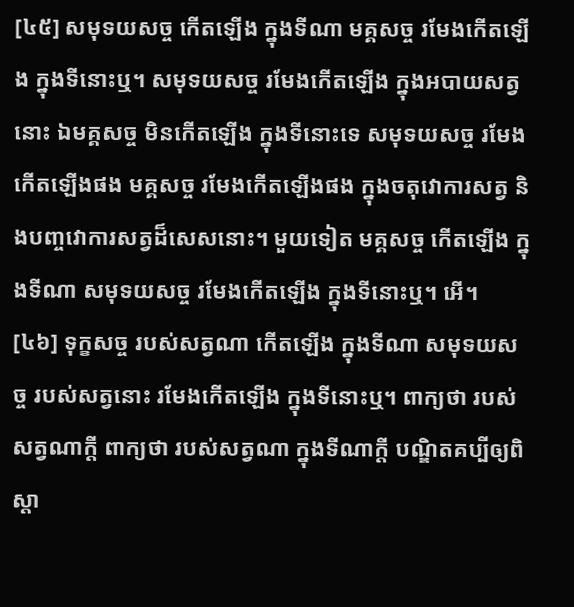[៤៥] សមុទយសច្ច កើតឡើង ក្នុងទីណា មគ្គសច្ច រមែងកើតឡើង ក្នុងទីនោះឬ។ សមុទយសច្ច រមែងកើតឡើង ក្នុងអបាយសត្វនោះ ឯមគ្គសច្ច មិនកើតឡើង ក្នុងទីនោះទេ សមុទយសច្ច រមែងកើតឡើងផង មគ្គសច្ច រមែងកើតឡើងផង ក្នុងចតុវោការសត្វ និងបញ្ចវោការសត្វដ៏សេសនោះ។ មួយទៀត មគ្គសច្ច កើតឡើង ក្នុងទីណា សមុទយសច្ច រមែងកើតឡើង ក្នុងទីនោះឬ។ អើ។
[៤៦] ទុក្ខសច្ច របស់សត្វណា កើតឡើង ក្នុងទីណា សមុទយសច្ច របស់សត្វនោះ រមែងកើតឡើង ក្នុងទីនោះឬ។ ពាក្យថា របស់សត្វណាក្តី ពាក្យថា របស់សត្វណា ក្នុងទីណាក្តី បណ្ឌិតគប្បីឲ្យពិស្តា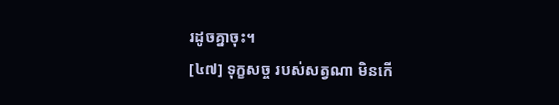រដូចគ្នាចុះ។
[៤៧] ទុក្ខសច្ច របស់សត្វណា មិនកើ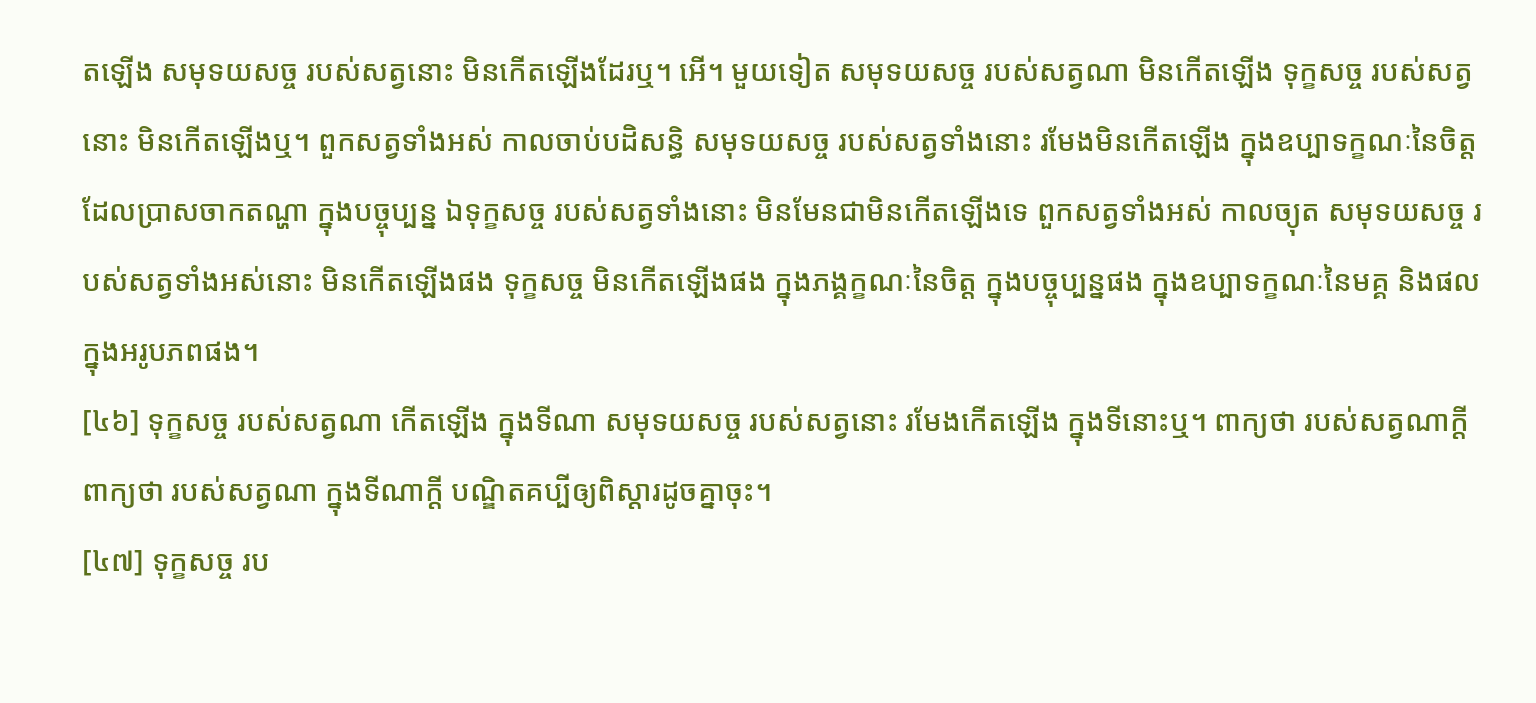តឡើង សមុទយសច្ច របស់សត្វនោះ មិនកើតឡើងដែរឬ។ អើ។ មួយទៀត សមុទយសច្ច របស់សត្វណា មិនកើតឡើង ទុក្ខសច្ច របស់សត្វនោះ មិនកើតឡើងឬ។ ពួកសត្វទាំងអស់ កាលចាប់បដិសន្ធិ សមុទយសច្ច របស់សត្វទាំងនោះ រមែងមិនកើតឡើង ក្នុងឧប្បាទក្ខណៈនៃចិត្ត ដែលប្រាសចាកតណ្ហា ក្នុងបច្ចុប្បន្ន ឯទុក្ខសច្ច របស់សត្វទាំងនោះ មិនមែនជាមិនកើតឡើងទេ ពួកសត្វទាំងអស់ កាលច្យុត សមុទយសច្ច របស់សត្វទាំងអស់នោះ មិនកើតឡើងផង ទុក្ខសច្ច មិនកើតឡើងផង ក្នុងភង្គក្ខណៈនៃចិត្ត ក្នុងបច្ចុប្បន្នផង ក្នុងឧប្បាទក្ខណៈនៃមគ្គ និងផល ក្នុងអរូបភពផង។
[៤៦] ទុក្ខសច្ច របស់សត្វណា កើតឡើង ក្នុងទីណា សមុទយសច្ច របស់សត្វនោះ រមែងកើតឡើង ក្នុងទីនោះឬ។ ពាក្យថា របស់សត្វណាក្តី ពាក្យថា របស់សត្វណា ក្នុងទីណាក្តី បណ្ឌិតគប្បីឲ្យពិស្តារដូចគ្នាចុះ។
[៤៧] ទុក្ខសច្ច រប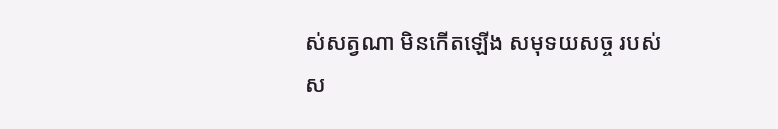ស់សត្វណា មិនកើតឡើង សមុទយសច្ច របស់ស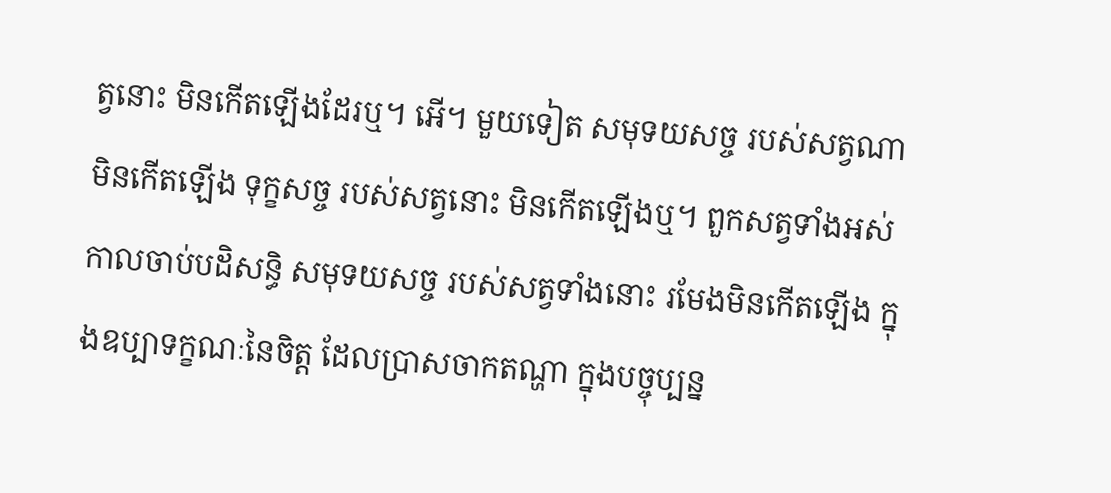ត្វនោះ មិនកើតឡើងដែរឬ។ អើ។ មួយទៀត សមុទយសច្ច របស់សត្វណា មិនកើតឡើង ទុក្ខសច្ច របស់សត្វនោះ មិនកើតឡើងឬ។ ពួកសត្វទាំងអស់ កាលចាប់បដិសន្ធិ សមុទយសច្ច របស់សត្វទាំងនោះ រមែងមិនកើតឡើង ក្នុងឧប្បាទក្ខណៈនៃចិត្ត ដែលប្រាសចាកតណ្ហា ក្នុងបច្ចុប្បន្ន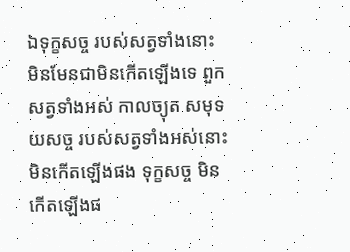ឯទុក្ខសច្ច របស់សត្វទាំងនោះ មិនមែនជាមិនកើតឡើងទេ ពួកសត្វទាំងអស់ កាលច្យុត សមុទយសច្ច របស់សត្វទាំងអស់នោះ មិនកើតឡើងផង ទុក្ខសច្ច មិនកើតឡើងផ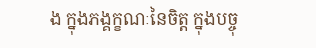ង ក្នុងភង្គក្ខណៈនៃចិត្ត ក្នុងបច្ចុ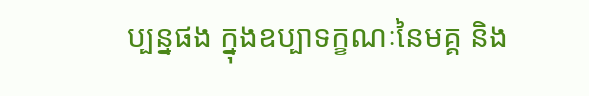ប្បន្នផង ក្នុងឧប្បាទក្ខណៈនៃមគ្គ និង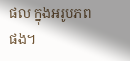ផល ក្នុងអរូបភពផង។